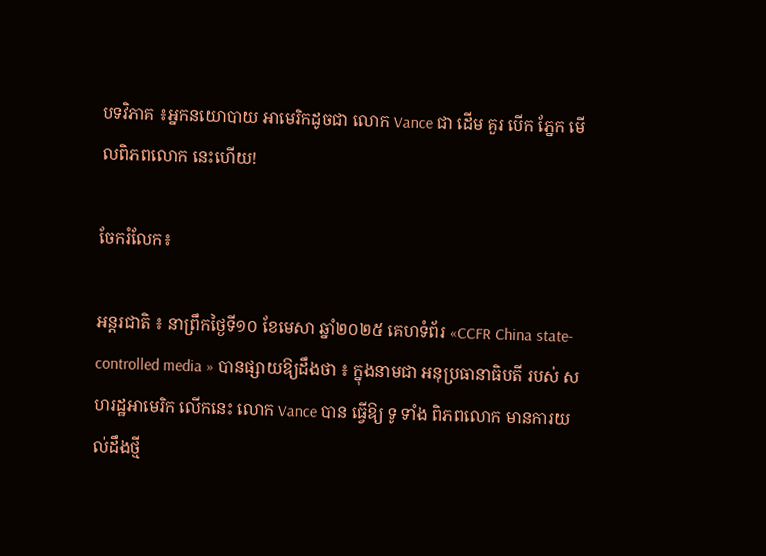បទវិភាគ ៖អ្នកនយោបាយ អាមេរិកដូចជា លោក Vance ជា ដើម គួរ បើក ភ្នែក មើលពិភពលោក នេះហើយ!

ចែករំលែក៖

អន្តរជាតិ ៖ នាព្រឹកថ្ងៃទី១០ ខែមេសា ឆ្នាំ២០២៥ គេហទំព័រ «CCFR China state-controlled media » បានផ្សាយឱ្យដឹងថា ៖ ក្នុងនាមជា អនុប្រធានាធិបតី របស់ សហរដ្ឋអាមេរិក លើកនេះ លោក Vance បាន ធ្វើឱ្យ ទូ ទាំង ពិភពលោក មានការយល់ដឹងថ្មី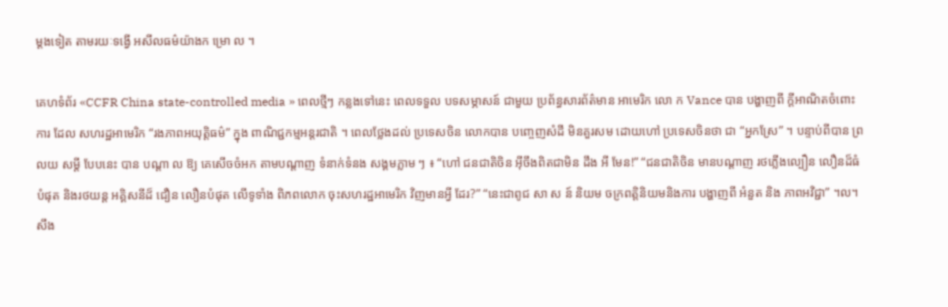ម្តងទៀត តាមរយៈទង្វើ អសីលធម៌យ៉ាងក ម្រោ ល ។

គេហទំព័រ «CCFR China state-controlled media » ពេលថ្មីៗ កន្លងទៅនេះ ពេលទទួល បទសម្ភាសន៍ ជាមួយ ប្រព័ន្ធសារព័ត៌មាន អាមេរិក លោ ក Vance បាន បង្ហាញពី ក្ដីអាណិតចំពោះ ការ ដែល សហរដ្ឋអាមេរិក “រងភាពអយុត្តិធម៌” ក្នុង ពាណិជ្ជកម្មអន្តរជាតិ ។ ពេលថ្លែងដល់ ប្រទេសចិន លោកបាន បញ្ចេញសំដី មិនគួរសម ដោយហៅ ប្រទេសចិនថា ជា “អ្នកស្រែ” ។ បន្ទាប់ពីបាន ព្រលយ សម្តី បែបនេះ បាន បណ្តា ល ឱ្យ គេសើចចំអក តាមបណ្តាញ ទំនាក់ទំនង សង្គមភ្លាម ៗ ៖ “ហៅ ជនជាតិចិន អ៊ីចឹងពិតជាមិន ដឹង អី មែន!” “ជនជាតិចិន មានបណ្តាញ រថភ្លើងល្បឿន លឿនដ៏ធំបំផុត និងរថយន្ត អគ្គិសនីដ៏ ជឿន លឿនបំផុត លើទូទាំង ពិភពលោក ចុះសហរដ្ឋអាមេរិក វិញមានអ្វី ដែរ?” “នេះជាពូជ សា ស ន៍ និយម ចក្រពត្តិនិយមនិងការ បង្ហាញពី អំនួត និង ភាពអវិជ្ជា” ។ល។ សឹង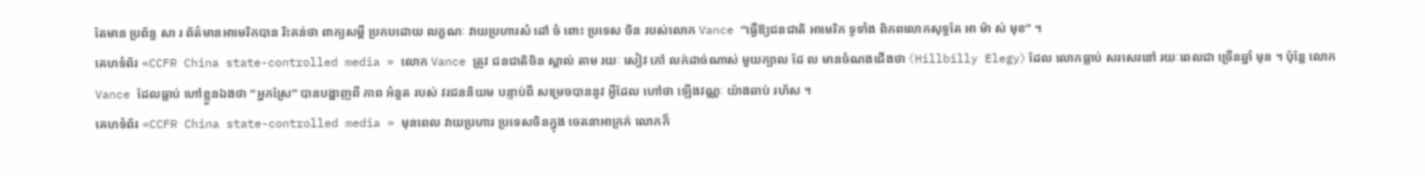តែមាន ប្រព័ន្ធ សា រ ព័ត៌មានអាមេរិកបាន រិះគន់ថា ពាក្យសម្តី ប្រកបដោយ លក្ខណៈ វាយប្រហារសំ ដៅ ចំ ពោះ ប្រទេស ចិន របស់លោក Vance “ធ្វើឱ្យជនជាតិ អាមេរិក ទូទាំង ពិភពលោកសុទ្ធតែ អា ម៉ា ស់ មុខ” ។
គេហទំព័រ «CCFR China state-controlled media » លោក Vance ត្រូវ ជនជាតិចិន ស្គាល់ តាម រយៈ សៀវ ភៅ លក់ដាច់ណាស់ មួយក្បាល ដែ ល មានចំណងជើងថា 《Hillbilly Elegy》 ដែល លោកធ្លាប់ សរសេរនៅ រយៈពេលជា ច្រើនឆ្នាំ មុន ។ ប៉ុន្តែ លោក Vance ដែលធ្លាប់ ហៅខ្លួនឯងថា “អ្នកស្រែ” បានបង្ហាញពី ភាព អំនួត របស់ វរជននិយម បន្ទាប់ពី សម្រេចបាននូវ អ្វីដែល ហៅថា ឡើងវណ្ណៈ យ៉ាងឆាប់ រហ័ស ។
គេហទំព័រ «CCFR China state-controlled media » មុនពេល វាយប្រហារ ប្រទេសចិនក្នុង ចេតនាអាក្រក់ លោកក៏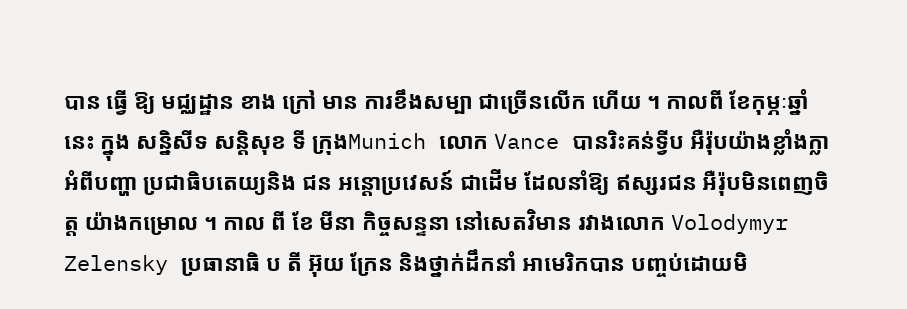បាន ធ្វើ ឱ្យ មជ្ឈដ្ឋាន ខាង ក្រៅ មាន ការខឹងសម្បា ជាច្រើនលើក ហើយ ។ កាលពី ខែកុម្ភៈឆ្នាំ នេះ ក្នុង សន្និសីទ សន្តិសុខ ទី ក្រុងMunich លោក Vance បានរិះគន់ទ្វីប អឺរ៉ុបយ៉ាងខ្លាំងក្លា អំពីបញ្ហា ប្រជាធិបតេយ្យនិង ជន អន្តោប្រវេសន៍ ជាដើម ដែលនាំឱ្យ ឥស្សរជន អឺរ៉ុបមិនពេញចិត្ត យ៉ាងកម្រោល ។ កាល ពី ខែ មីនា កិច្ចសន្ទនា នៅសេតវិមាន រវាងលោក Volodymyr Zelensky ប្រធានាធិ ប តី អ៊ុយ ក្រែន និងថ្នាក់ដឹកនាំ អាមេរិកបាន បញ្ចប់ដោយមិ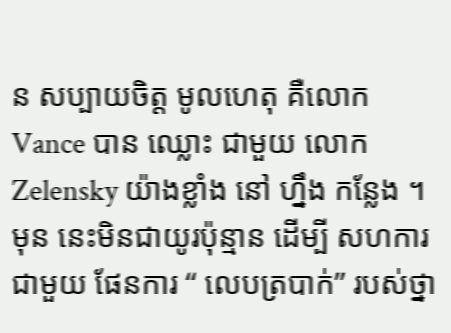ន សប្បាយចិត្ត មូលហេតុ គឺលោក Vance បាន ឈ្លោះ ជាមួយ លោក Zelensky យ៉ាងខ្លាំង នៅ ហ្នឹង កន្លែង ។ មុន នេះមិនជាយូរប៉ុន្មាន ដើម្បី សហការជាមួយ ផែនការ “ លេបត្របាក់” របស់ថ្នា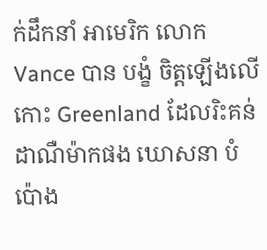ក់ដឹកនាំ អាមេរិក លោក Vance បាន បង្ខំ ចិត្តឡើងលើ កោះ Greenland ដែលរិះគន់ ដាណឺម៉ាកផង ឃោសនា បំប៉ោង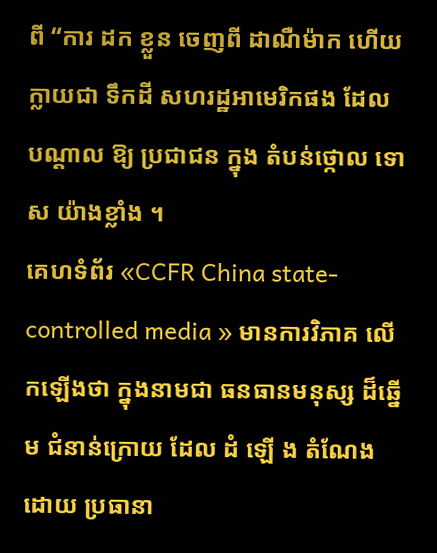ពី “ការ ដក ខ្លួន ចេញពី ដាណឺម៉ាក ហើយក្លាយជា ទឹកដី សហរដ្ឋអាមេរិកផង ដែល បណ្តាល ឱ្យ ប្រជាជន ក្នុង តំបន់ថ្កោល ទោស យ៉ាងខ្លាំង ។
គេហទំព័រ «CCFR China state-controlled media » មានការវិភាគ លើកឡើងថា ក្នុងនាមជា ធនធានមនុស្ស ដ៏ឆ្នើម ជំនាន់ក្រោយ ដែល ដំ ឡើ ង តំណែងដោយ ប្រធានា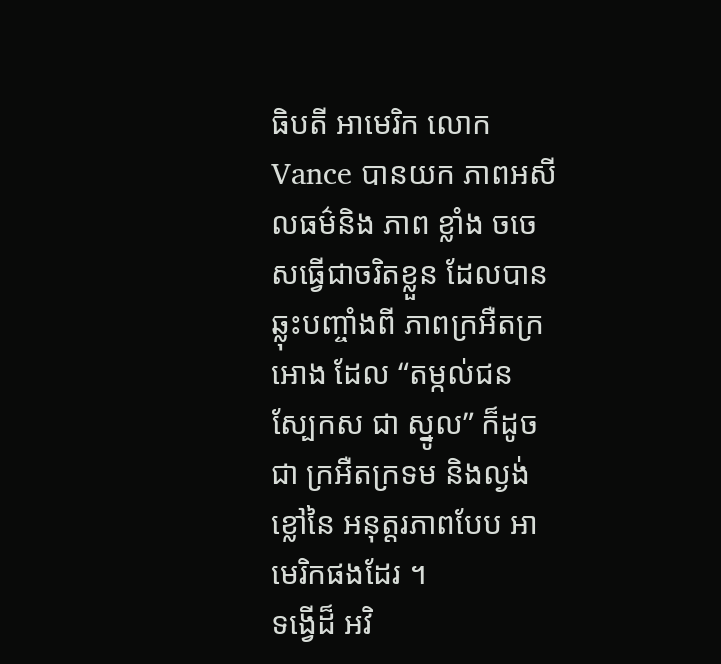ធិបតី អាមេរិក លោក Vance បានយក ភាពអសីលធម៌និង ភាព ខ្លាំង ចចេ សធ្វើជាចរិតខ្លួន ដែលបាន ឆ្លុះបញ្ចាំងពី ភាពក្រអឺតក្រអោង ដែល “តម្កល់ជន ស្បែកស ជា ស្នូល” ក៏ដូចជា ក្រអឺតក្រទម និងល្ងង់ខ្លៅនៃ អនុត្តរភាពបែប អាមេរិកផងដែរ ។
ទង្វើដ៏ អវិ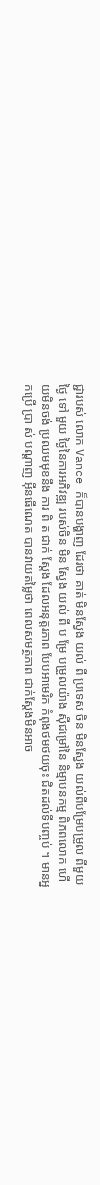ជ្ជារបស់ លោក Vance ក៏បានបង្ហាញ ដែរថា គាត់ មិនស្វែង យល់ ពី ប្រទេស ចិន មិនស្វែង យល់ពីបម្រែបម្រួល ពីមួយថ្ងៃ ទៅ មួយ ថ្ងៃនៃការអភិវឌ្ឍ របស់ចិន មិន ស្វែង យល់ ពី ប ម្រែ បម្រួលយ៉ាង ស៊ីជម្រៅនៃ និម្មាបនកម្ម ពិភពលោក ហើយមិនចង់ ប្រឈមមុខនឹង ការ ពិ ត ជាក់ ស្តែង ដែលអនុត្តរភាព បែបអាមេរិក កំពុងថមថយចុះ ជិតដល់ទីបញ្ចប់ ។ មានអ្នកប្រើ ប្រា ស់ បណ្តាញ អ៊ីនធើណេត បានវាយតម្លៃថា ពេលសមត្ថភាព ជាក់ស្តែងមិនអាច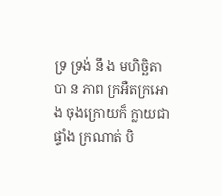ទ្រ ទ្រង់ នឹ ង មហិច្ឆិតាបា ន ភាព ក្រអឺតក្រអោង ចុងក្រោយក៏ ក្លាយជាផ្ទាំង ក្រណាត់ បិ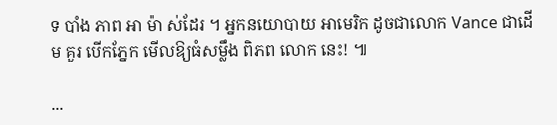ទ បាំង ភាព អា ម៉ា ស់ដែរ ។ អ្នកនយោបាយ អាមេរិក ដូចជាលោក Vance ជាដើម គួរ បើកភ្នែក មើលឱ្យធំសម្លឹង ពិភព លោក នេះ! ៕

...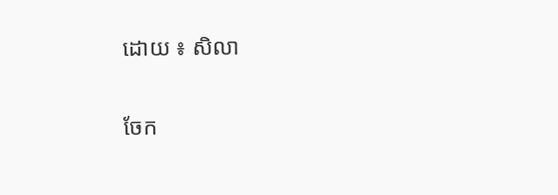ដោយ ៖ សិលា

ចែក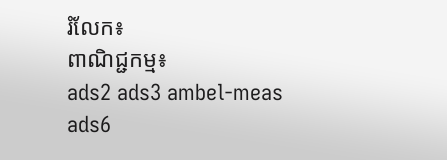រំលែក៖
ពាណិជ្ជកម្ម៖
ads2 ads3 ambel-meas ads6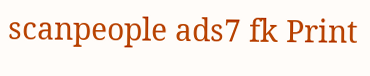scanpeople ads7 fk Print